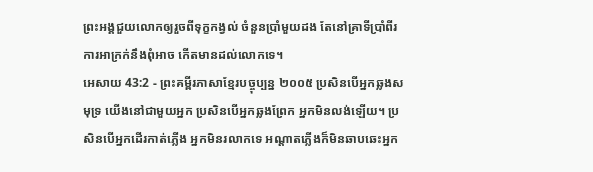ព្រះអង្គជួយលោកឲ្យរួចពីទុក្ខកង្វល់ ចំនួនប្រាំមួយដង តែនៅគ្រាទីប្រាំពីរ ការអាក្រក់នឹងពុំអាច កើតមានដល់លោកទេ។
អេសាយ 43:2 - ព្រះគម្ពីរភាសាខ្មែរបច្ចុប្បន្ន ២០០៥ ប្រសិនបើអ្នកឆ្លងសមុទ្រ យើងនៅជាមួយអ្នក ប្រសិនបើអ្នកឆ្លងព្រែក អ្នកមិនលង់ឡើយ។ ប្រសិនបើអ្នកដើរកាត់ភ្លើង អ្នកមិនរលាកទេ អណ្ដាតភ្លើងក៏មិនឆាបឆេះអ្នក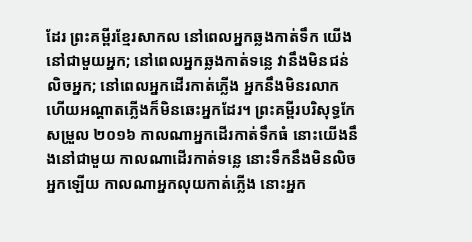ដែរ ព្រះគម្ពីរខ្មែរសាកល នៅពេលអ្នកឆ្លងកាត់ទឹក យើងនៅជាមួយអ្នក; នៅពេលអ្នកឆ្លងកាត់ទន្លេ វានឹងមិនជន់លិចអ្នក; នៅពេលអ្នកដើរកាត់ភ្លើង អ្នកនឹងមិនរលាក ហើយអណ្ដាតភ្លើងក៏មិនឆេះអ្នកដែរ។ ព្រះគម្ពីរបរិសុទ្ធកែសម្រួល ២០១៦ កាលណាអ្នកដើរកាត់ទឹកធំ នោះយើងនឹងនៅជាមួយ កាលណាដើរកាត់ទន្លេ នោះទឹកនឹងមិនលិចអ្នកឡើយ កាលណាអ្នកលុយកាត់ភ្លើង នោះអ្នក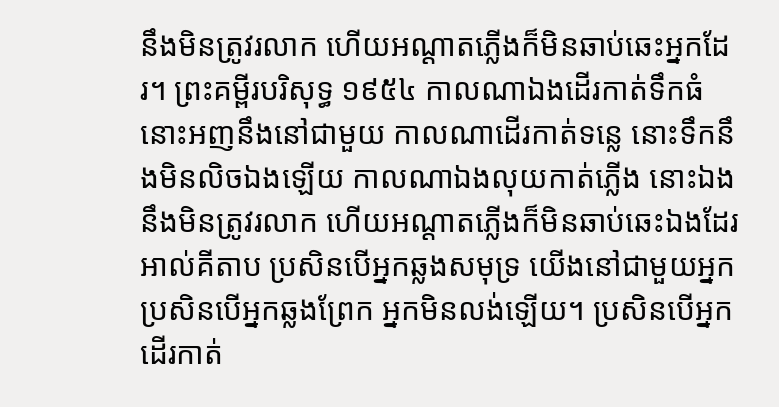នឹងមិនត្រូវរលាក ហើយអណ្ដាតភ្លើងក៏មិនឆាប់ឆេះអ្នកដែរ។ ព្រះគម្ពីរបរិសុទ្ធ ១៩៥៤ កាលណាឯងដើរកាត់ទឹកធំ នោះអញនឹងនៅជាមួយ កាលណាដើរកាត់ទន្លេ នោះទឹកនឹងមិនលិចឯងឡើយ កាលណាឯងលុយកាត់ភ្លើង នោះឯងនឹងមិនត្រូវរលាក ហើយអណ្តាតភ្លើងក៏មិនឆាប់ឆេះឯងដែរ អាល់គីតាប ប្រសិនបើអ្នកឆ្លងសមុទ្រ យើងនៅជាមួយអ្នក ប្រសិនបើអ្នកឆ្លងព្រែក អ្នកមិនលង់ឡើយ។ ប្រសិនបើអ្នកដើរកាត់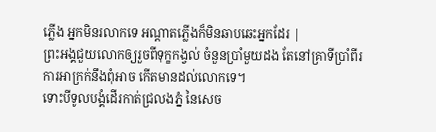ភ្លើង អ្នកមិនរលាកទេ អណ្ដាតភ្លើងក៏មិនឆាបឆេះអ្នកដែរ |
ព្រះអង្គជួយលោកឲ្យរួចពីទុក្ខកង្វល់ ចំនួនប្រាំមួយដង តែនៅគ្រាទីប្រាំពីរ ការអាក្រក់នឹងពុំអាច កើតមានដល់លោកទេ។
ទោះបីទូលបង្គំដើរកាត់ជ្រលងភ្នំ នៃសេច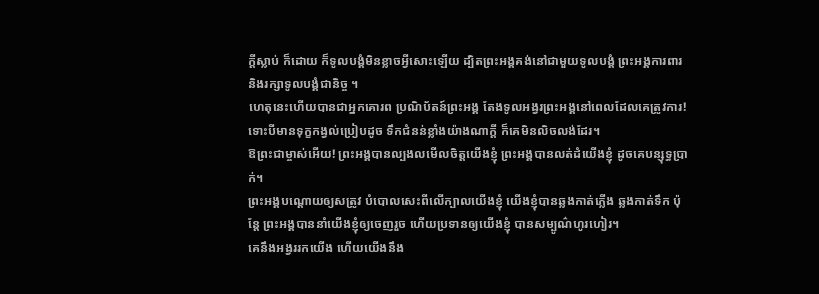ក្ដីស្លាប់ ក៏ដោយ ក៏ទូលបង្គំមិនខ្លាចអ្វីសោះឡើយ ដ្បិតព្រះអង្គគង់នៅជាមួយទូលបង្គំ ព្រះអង្គការពារ និងរក្សាទូលបង្គំជានិច្ច ។
ហេតុនេះហើយបានជាអ្នកគោរព ប្រណិប័តន៍ព្រះអង្គ តែងទូលអង្វរព្រះអង្គនៅពេលដែលគេត្រូវការ! ទោះបីមានទុក្ខកង្វល់ប្រៀបដូច ទឹកជំនន់ខ្លាំងយ៉ាងណាក្ដី ក៏គេមិនលិចលង់ដែរ។
ឱព្រះជាម្ចាស់អើយ! ព្រះអង្គបានល្បងលមើលចិត្តយើងខ្ញុំ ព្រះអង្គបានលត់ដំយើងខ្ញុំ ដូចគេបន្សុទ្ធប្រាក់។
ព្រះអង្គបណ្ដោយឲ្យសត្រូវ បំបោលសេះពីលើក្បាលយើងខ្ញុំ យើងខ្ញុំបានឆ្លងកាត់ភ្លើង ឆ្លងកាត់ទឹក ប៉ុន្តែ ព្រះអង្គបាននាំយើងខ្ញុំឲ្យចេញរួច ហើយប្រទានឲ្យយើងខ្ញុំ បានសម្បូណ៌ហូរហៀរ។
គេនឹងអង្វររកយើង ហើយយើងនឹង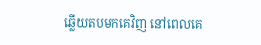ឆ្លើយតបមកគេវិញ នៅពេលគេ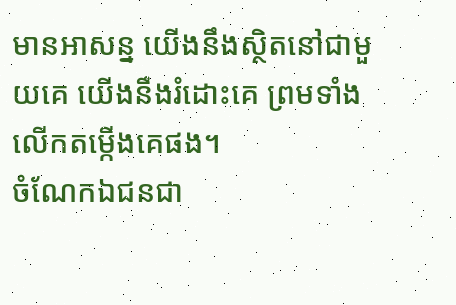មានអាសន្ន យើងនឹងស្ថិតនៅជាមួយគេ យើងនឹងរំដោះគេ ព្រមទាំងលើកតម្កើងគេផង។
ចំណែកឯជនជា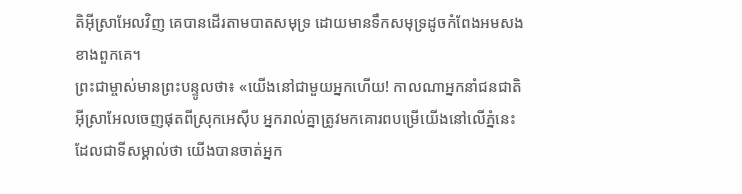តិអ៊ីស្រាអែលវិញ គេបានដើរតាមបាតសមុទ្រ ដោយមានទឹកសមុទ្រដូចកំពែងអមសងខាងពួកគេ។
ព្រះជាម្ចាស់មានព្រះបន្ទូលថា៖ «យើងនៅជាមួយអ្នកហើយ! កាលណាអ្នកនាំជនជាតិអ៊ីស្រាអែលចេញផុតពីស្រុកអេស៊ីប អ្នករាល់គ្នាត្រូវមកគោរពបម្រើយើងនៅលើភ្នំនេះ ដែលជាទីសម្គាល់ថា យើងបានចាត់អ្នក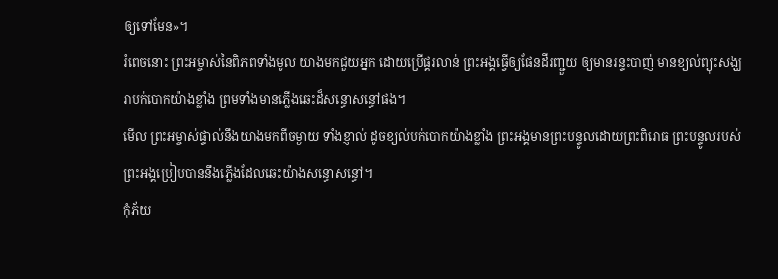ឲ្យទៅមែន»។
រំពេចនោះ ព្រះអម្ចាស់នៃពិភពទាំងមូល យាងមកជួយអ្នក ដោយប្រើផ្គរលាន់ ព្រះអង្គធ្វើឲ្យផែនដីរញ្ជួយ ឲ្យមានរន្ទះបាញ់ មានខ្យល់ព្យុះសង្ឃរាបក់បោកយ៉ាងខ្លាំង ព្រមទាំងមានភ្លើងឆេះដ៏សន្ធោសន្ធៅផង។
មើល ព្រះអម្ចាស់ផ្ទាល់នឹងយាងមកពីចម្ងាយ ទាំងខ្ញាល់ ដូចខ្យល់បក់បោកយ៉ាងខ្លាំង ព្រះអង្គមានព្រះបន្ទូលដោយព្រះពិរោធ ព្រះបន្ទូលរបស់ព្រះអង្គប្រៀបបាននឹងភ្លើងដែលឆេះយ៉ាងសន្ធោសន្ធៅ។
កុំភ័យ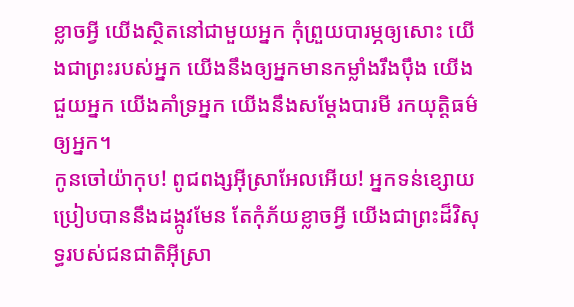ខ្លាចអ្វី យើងស្ថិតនៅជាមួយអ្នក កុំព្រួយបារម្ភឲ្យសោះ យើងជាព្រះរបស់អ្នក យើងនឹងឲ្យអ្នកមានកម្លាំងរឹងប៉ឹង យើងជួយអ្នក យើងគាំទ្រអ្នក យើងនឹងសម្តែងបារមី រកយុត្តិធម៌ឲ្យអ្នក។
កូនចៅយ៉ាកុប! ពូជពង្សអ៊ីស្រាអែលអើយ! អ្នកទន់ខ្សោយប្រៀបបាននឹងដង្កូវមែន តែកុំភ័យខ្លាចអ្វី យើងជាព្រះដ៏វិសុទ្ធរបស់ជនជាតិអ៊ីស្រា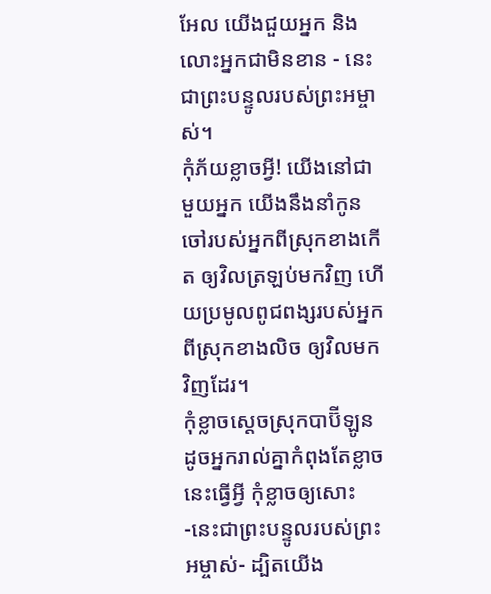អែល យើងជួយអ្នក និងលោះអ្នកជាមិនខាន - នេះជាព្រះបន្ទូលរបស់ព្រះអម្ចាស់។
កុំភ័យខ្លាចអ្វី! យើងនៅជាមួយអ្នក យើងនឹងនាំកូនចៅរបស់អ្នកពីស្រុកខាងកើត ឲ្យវិលត្រឡប់មកវិញ ហើយប្រមូលពូជពង្សរបស់អ្នក ពីស្រុកខាងលិច ឲ្យវិលមកវិញដែរ។
កុំខ្លាចស្ដេចស្រុកបាប៊ីឡូន ដូចអ្នករាល់គ្នាកំពុងតែខ្លាចនេះធ្វើអ្វី កុំខ្លាចឲ្យសោះ -នេះជាព្រះបន្ទូលរបស់ព្រះអម្ចាស់- ដ្បិតយើង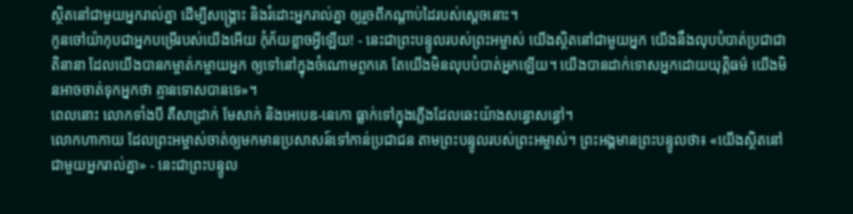ស្ថិតនៅជាមួយអ្នករាល់គ្នា ដើម្បីសង្គ្រោះ និងរំដោះអ្នករាល់គ្នា ឲ្យរួចពីកណ្ដាប់ដៃរបស់ស្ដេចនោះ។
កូនចៅយ៉ាកុបជាអ្នកបម្រើរបស់យើងអើយ កុំភ័យខ្លាចអ្វីឡើយ! - នេះជាព្រះបន្ទូលរបស់ព្រះអម្ចាស់ យើងស្ថិតនៅជាមួយអ្នក យើងនឹងលុបបំបាត់ប្រជាជាតិនានា ដែលយើងបានកម្ចាត់កម្ចាយអ្នក ឲ្យទៅនៅក្នុងចំណោមពួកគេ តែយើងមិនលុបបំបាត់អ្នកឡើយ។ យើងបានដាក់ទោសអ្នកដោយយុត្តិធម៌ យើងមិនអាចចាត់ទុកអ្នកថា គ្មានទោសបានទេ»។
ពេលនោះ លោកទាំងបី គឺសាដ្រាក់ មែសាក់ និងអេបេឌ-នេកោ ធ្លាក់ទៅក្នុងភ្លើងដែលឆេះយ៉ាងសន្ធោសន្ធៅ។
លោកហាកាយ ដែលព្រះអម្ចាស់ចាត់ឲ្យមកមានប្រសាសន៍ទៅកាន់ប្រជាជន តាមព្រះបន្ទូលរបស់ព្រះអម្ចាស់។ ព្រះអង្គមានព្រះបន្ទូលថា៖ «យើងស្ថិតនៅជាមួយអ្នករាល់គ្នា» - នេះជាព្រះបន្ទូល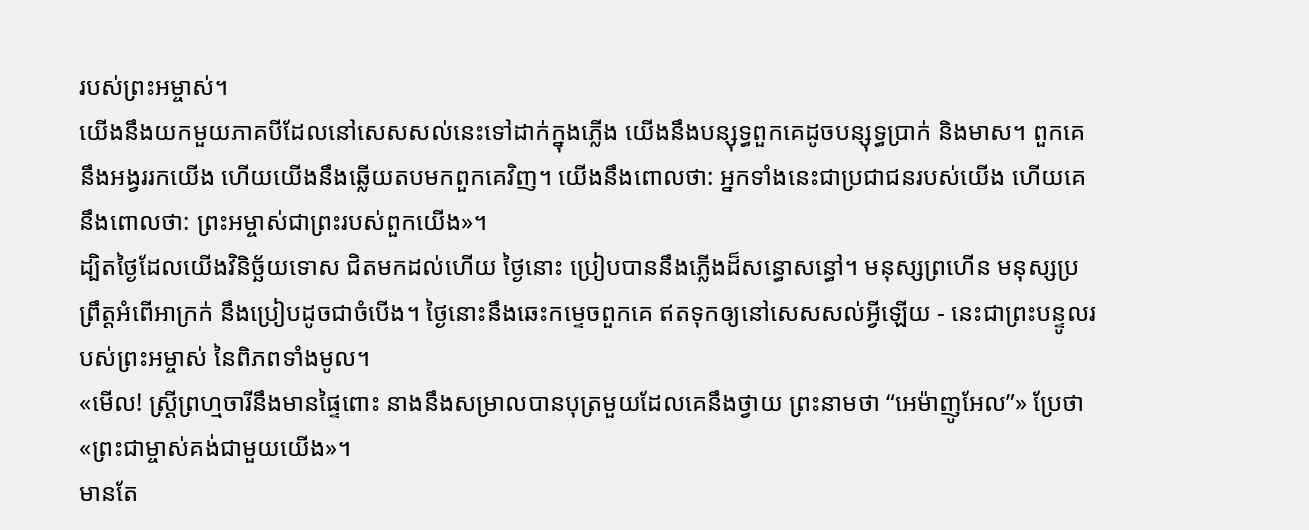របស់ព្រះអម្ចាស់។
យើងនឹងយកមួយភាគបីដែលនៅសេសសល់នេះទៅដាក់ក្នុងភ្លើង យើងនឹងបន្សុទ្ធពួកគេដូចបន្សុទ្ធប្រាក់ និងមាស។ ពួកគេនឹងអង្វររកយើង ហើយយើងនឹងឆ្លើយតបមកពួកគេវិញ។ យើងនឹងពោលថា: អ្នកទាំងនេះជាប្រជាជនរបស់យើង ហើយគេនឹងពោលថា: ព្រះអម្ចាស់ជាព្រះរបស់ពួកយើង»។
ដ្បិតថ្ងៃដែលយើងវិនិច្ឆ័យទោស ជិតមកដល់ហើយ ថ្ងៃនោះ ប្រៀបបាននឹងភ្លើងដ៏សន្ធោសន្ធៅ។ មនុស្សព្រហើន មនុស្សប្រព្រឹត្តអំពើអាក្រក់ នឹងប្រៀបដូចជាចំបើង។ ថ្ងៃនោះនឹងឆេះកម្ទេចពួកគេ ឥតទុកឲ្យនៅសេសសល់អ្វីឡើយ - នេះជាព្រះបន្ទូលរបស់ព្រះអម្ចាស់ នៃពិភពទាំងមូល។
«មើល! ស្ត្រីព្រហ្មចារីនឹងមានផ្ទៃពោះ នាងនឹងសម្រាលបានបុត្រមួយដែលគេនឹងថ្វាយ ព្រះនាមថា “អេម៉ាញូអែល”» ប្រែថា «ព្រះជាម្ចាស់គង់ជាមួយយើង»។
មានតែ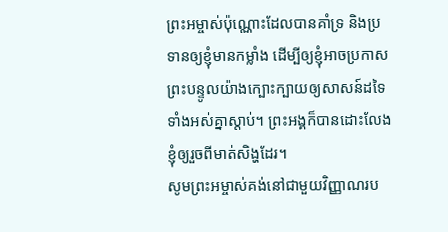ព្រះអម្ចាស់ប៉ុណ្ណោះដែលបានគាំទ្រ និងប្រទានឲ្យខ្ញុំមានកម្លាំង ដើម្បីឲ្យខ្ញុំអាចប្រកាសព្រះបន្ទូលយ៉ាងក្បោះក្បាយឲ្យសាសន៍ដទៃទាំងអស់គ្នាស្ដាប់។ ព្រះអង្គក៏បានដោះលែងខ្ញុំឲ្យរួចពីមាត់សិង្ហដែរ។
សូមព្រះអម្ចាស់គង់នៅជាមួយវិញ្ញាណរប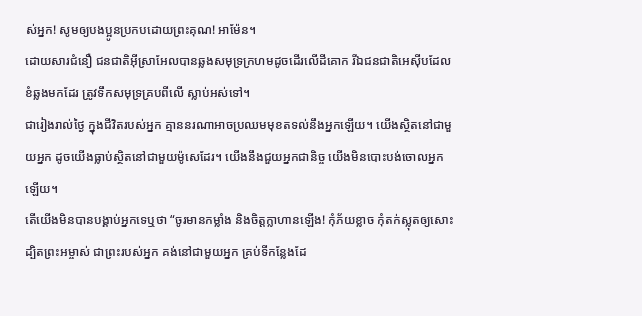ស់អ្នក! សូមឲ្យបងប្អូនប្រកបដោយព្រះគុណ! អាម៉ែន។
ដោយសារជំនឿ ជនជាតិអ៊ីស្រាអែលបានឆ្លងសមុទ្រក្រហមដូចដើរលើដីគោក រីឯជនជាតិអេស៊ីបដែលខំឆ្លងមកដែរ ត្រូវទឹកសមុទ្រគ្របពីលើ ស្លាប់អស់ទៅ។
ជារៀងរាល់ថ្ងៃ ក្នុងជីវិតរបស់អ្នក គ្មាននរណាអាចប្រឈមមុខតទល់នឹងអ្នកឡើយ។ យើងស្ថិតនៅជាមួយអ្នក ដូចយើងធ្លាប់ស្ថិតនៅជាមួយម៉ូសេដែរ។ យើងនឹងជួយអ្នកជានិច្ច យើងមិនបោះបង់ចោលអ្នកឡើយ។
តើយើងមិនបានបង្គាប់អ្នកទេឬថា “ចូរមានកម្លាំង និងចិត្តក្លាហានឡើង! កុំភ័យខ្លាច កុំតក់ស្លុតឲ្យសោះ ដ្បិតព្រះអម្ចាស់ ជាព្រះរបស់អ្នក គង់នៅជាមួយអ្នក គ្រប់ទីកន្លែងដែ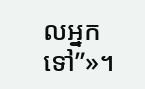លអ្នកទៅ”»។